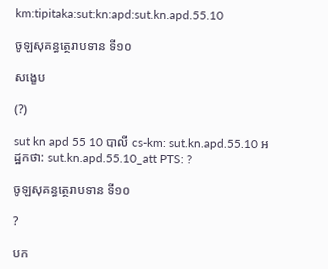km:tipitaka:sut:kn:apd:sut.kn.apd.55.10

ចូឡសុគន្ធត្ថេរាបទាន ទី១០

សង្ខេប

(?)

sut kn apd 55 10 បាលី cs-km: sut.kn.apd.55.10 អដ្ឋកថា: sut.kn.apd.55.10_att PTS: ?

ចូឡសុគន្ធត្ថេរាបទាន ទី១០

?

បក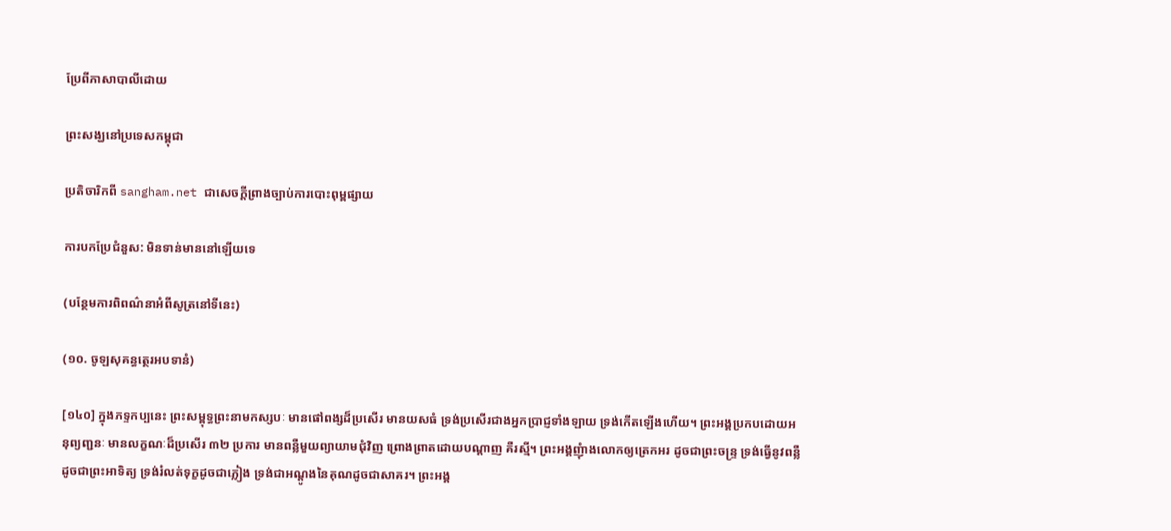ប្រែពីភាសាបាលីដោយ

ព្រះសង្ឃនៅប្រទេសកម្ពុជា

ប្រតិចារិកពី sangham.net ជាសេចក្តីព្រាងច្បាប់ការបោះពុម្ពផ្សាយ

ការបកប្រែជំនួស: មិនទាន់មាននៅឡើយទេ

(បន្ថែមការពិពណ៌នាអំពីសូត្រនៅទីនេះ)

(១០. ចូឡសុគន្ធត្ថេរអបទានំ)

[១៤០] ក្នុងភទ្ទកប្បនេះ ព្រះសម្ពុទ្ធព្រះនាមកស្សបៈ មានផៅពង្សដ៏ប្រសើរ មានយសធំ ទ្រង់ប្រសើរជាងអ្នកប្រាជ្ញទាំងឡាយ ទ្រង់កើតឡើងហើយ។ ព្រះអង្គប្រកបដោយអនុព្យញ្ជនៈ មានលក្ខណៈដ៏ប្រសើរ ៣២ ប្រការ មានពន្លឺមួយព្យាយាមជុំវិញ ព្រោងព្រាតដោយបណ្តាញ គឺរស្មី។ ព្រះអង្គញុំាងលោកឲ្យត្រេកអរ ដូចជាព្រះចន្ទ្រ ទ្រង់ធ្វើនូវពន្លឺដូចជាព្រះអាទិត្យ ទ្រង់រំលត់ទុក្ខដូចជាភ្លៀង ទ្រង់ជាអណ្តូងនៃគុណដូចជាសាគរ។ ព្រះអង្គ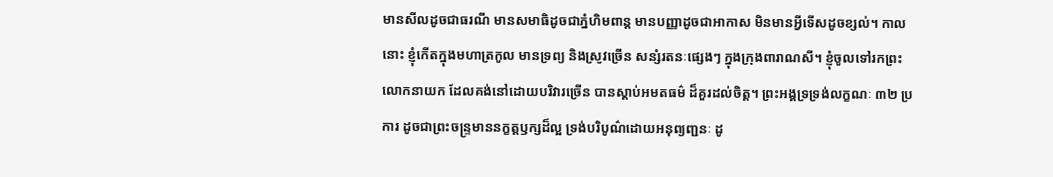មានសីលដូចជាធរណី មានសមាធិដូចជាភ្នំហិមពាន្ត មានបញ្ញាដូចជាអាកាស មិនមានអ្វីទើសដូចខ្សល់។ កាលនោះ ខ្ញុំកើតក្នុងមហាត្រកូល មានទ្រព្យ និងស្រូវច្រើន សន្សំរតនៈផ្សេងៗ ក្នុងក្រុងពារាណសី។ ខ្ញុំចូលទៅរកព្រះលោកនាយក ដែលគង់នៅដោយបរិវារច្រើន បានស្តាប់អមតធម៌ ដ៏គួរដល់ចិត្ត។ ព្រះអង្គទ្រទ្រង់លក្ខណៈ ៣២ ប្រការ ដូចជាព្រះចន្រ្ទមាននក្ខត្តឫក្សដ៏ល្អ ទ្រង់បរិបូណ៌ដោយអនុព្យញ្ជនៈ ដូ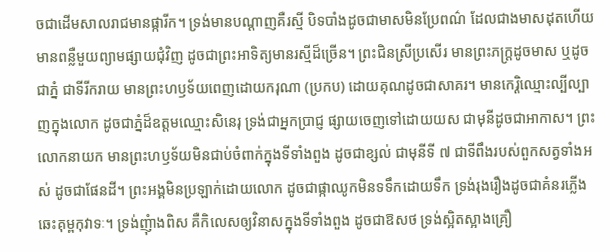ចជាដើមសាលរាជមានផ្ការីក។ ទ្រង់មានបណ្តាញគឺរស្មី បិទបាំងដូចជាមាសមិនប្រែពណ៌ ដែលជាងមាសដុតហើយ មានពន្លឺមួយព្យាមផ្សាយជុំវិញ ដូចជាព្រះអាទិត្យមានរស្មីដ៏ច្រើន។ ព្រះជិនស្រីប្រសើរ មានព្រះភក្រ្តដូចមាស ឬដូចជាភ្នំ ជាទីរីករាយ មានព្រះហឫទ័យពេញដោយករុណា (ប្រកប) ដោយគុណដូចជាសាគរ។ មានកេរ្តិឈ្មោះល្បីល្បាញក្នុងលោក ដូចជាភ្នំដ៏ឧត្តមឈ្មោះសិនេរុ ទ្រង់ជាអ្នកប្រាជ្ញ ផ្សាយចេញទៅដោយយស ជាមុនីដូចជាអាកាស។ ព្រះលោកនាយក មានព្រះហឫទ័យមិនជាប់ចំពាក់ក្នុងទីទាំងពួង ដូចជាខ្សល់ ជាមុនីទី ៧ ជាទីពឹងរបស់ពួកសត្វទាំងអស់ ដូចជាផែនដី។ ព្រះអង្គមិនប្រឡាក់ដោយលោក ដូចជាផ្កាឈូកមិនទទឹកដោយទឹក ទ្រង់រុងរឿងដូចជាគំនរភ្លើងឆេះគុម្ពកុវាទៈ។ ទ្រង់ញុំាងពិស គឺកិលេសឲ្យវិនាសក្នុងទីទាំងពួង ដូចជាឱសថ ទ្រង់ស្អិតស្អាងគ្រឿ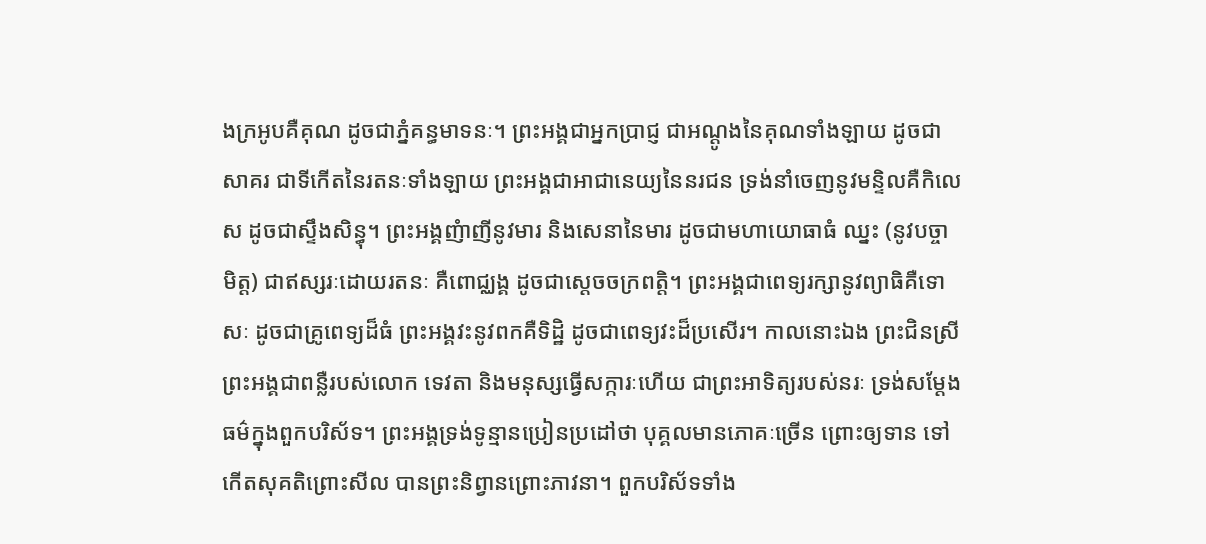ងក្រអូបគឺគុណ ដូចជាភ្នំគន្ធមាទនៈ។ ព្រះអង្គជាអ្នកប្រាជ្ញ ជាអណ្តូងនៃគុណទាំងឡាយ ដូចជាសាគរ ជាទីកើតនៃរតនៈទាំងឡាយ ព្រះអង្គជាអាជានេយ្យនៃនរជន ទ្រង់នាំចេញនូវមន្ទិលគឺកិលេស ដូចជាស្ទឹងសិន្ធុ។ ព្រះអង្គញំាញីនូវមារ និងសេនានៃមារ ដូចជាមហាយោធាធំ ឈ្នះ (នូវបច្ចាមិត្ត) ជាឥស្សរៈដោយរតនៈ គឺពោជ្ឈង្គ ដូចជាស្តេចចក្រពត្តិ។ ព្រះអង្គជាពេទ្យរក្សានូវព្យាធិគឺទោសៈ ដូចជាគ្រូពេទ្យដ៏ធំ ព្រះអង្គវះនូវពកគឺទិដ្ឋិ ដូចជាពេទ្យវះដ៏ប្រសើរ។ កាលនោះឯង ព្រះជិនស្រី ព្រះអង្គជាពន្លឺរបស់លោក ទេវតា និងមនុស្សធ្វើសក្ការៈហើយ ជាព្រះអាទិត្យរបស់នរៈ ទ្រង់សម្តែងធម៌ក្នុងពួកបរិស័ទ។ ព្រះអង្គទ្រង់ទូន្មានប្រៀនប្រដៅថា បុគ្គលមានភោគៈច្រើន ព្រោះឲ្យទាន ទៅកើតសុគតិព្រោះសីល បានព្រះនិព្វានព្រោះភាវនា។ ពួកបរិស័ទទាំង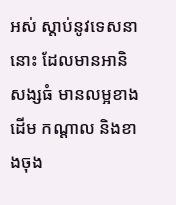អស់ ស្តាប់នូវទេសនានោះ ដែលមានអានិសង្សធំ មានលម្អខាងដើម កណ្តាល និងខាងចុង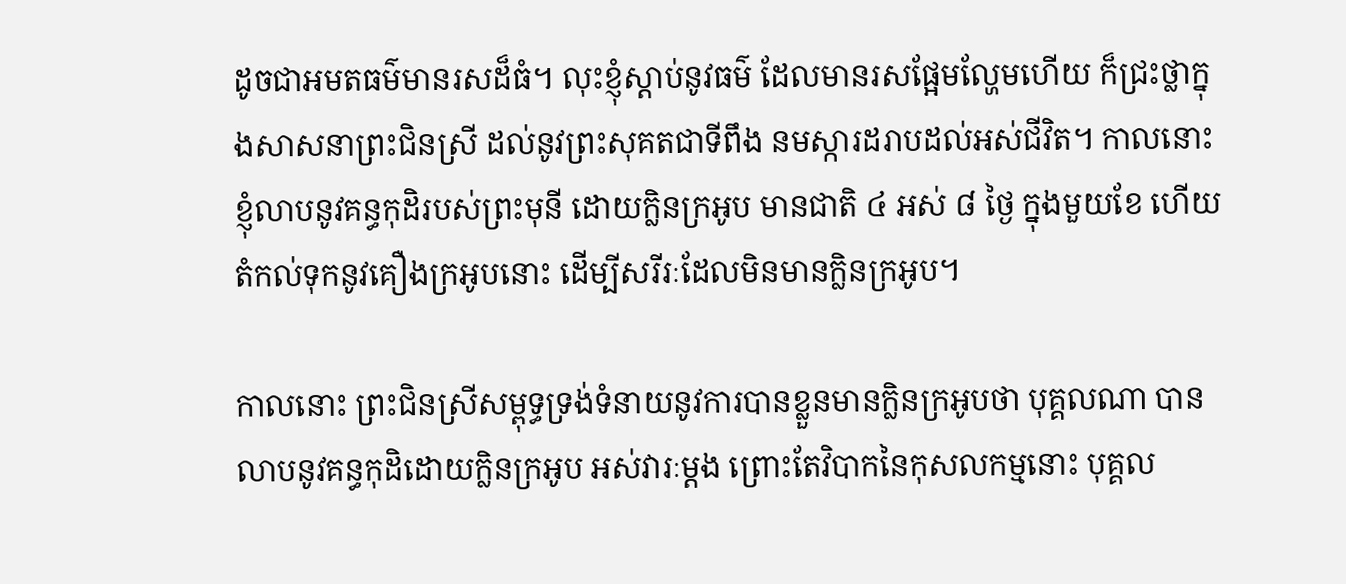ដូចជាអមតធម៌មានរសដ៏ធំ។ លុះខ្ញុំស្តាប់នូវធម៌ ដែលមានរសផ្អែមល្ហែមហើយ ក៏ជ្រះថ្លាក្នុងសាសនាព្រះជិនស្រី ដល់នូវព្រះសុគតជាទីពឹង នមស្ការដរាបដល់អស់ជីវិត។ កាលនោះ ខ្ញុំលាបនូវគន្ធកុដិរបស់ព្រះមុនី ដោយក្លិនក្រអូប មានជាតិ ៤ អស់ ៨ ថ្ងៃ ក្នុងមួយខែ ហើយតំកល់ទុកនូវគឿងក្រអូបនោះ ដើម្បីសរីរៈដែលមិនមានក្លិនក្រអូប។

កាលនោះ ព្រះជិនស្រីសម្ពុទ្ធទ្រង់ទំនាយនូវការបានខ្លួនមានក្លិនក្រអូបថា បុគ្គលណា បានលាបនូវគន្ធកុដិដោយក្លិនក្រអូប អស់វារៈម្តង ព្រោះតែវិបាកនៃកុសលកម្មនោះ បុគ្គល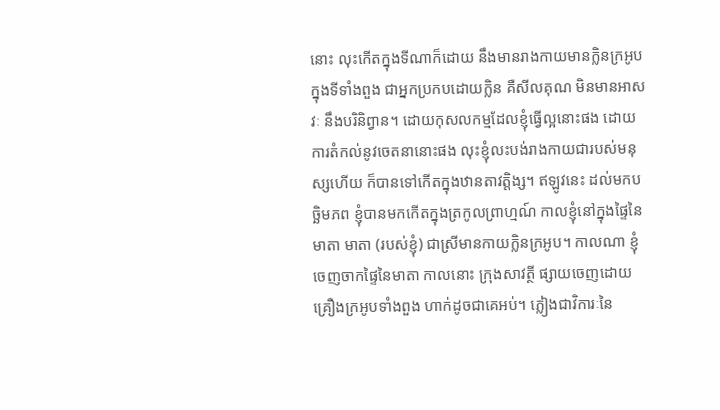នោះ លុះកើតក្នុងទីណាក៏ដោយ នឹងមានរាងកាយមានក្លិនក្រអូបក្នុងទីទាំងពួង ជាអ្នកប្រកបដោយក្លិន គឺសីលគុណ មិនមានអាសវៈ នឹងបរិនិព្វាន។ ដោយកុសលកម្មដែលខ្ញុំធ្វើល្អនោះផង ដោយការតំកល់នូវចេតនានោះផង លុះខ្ញុំលះបង់រាងកាយជារបស់មនុស្សហើយ ក៏បានទៅកើតក្នុងឋានតាវត្តិង្ស។ ឥឡូវនេះ ដល់មកបច្ឆិមភព ខ្ញុំបានមកកើតក្នុងត្រកូលព្រាហ្មណ៍ កាលខ្ញុំនៅក្នុងផ្ទៃនៃមាតា មាតា (របស់ខ្ញុំ) ជាស្រីមានកាយក្លិនក្រអូប។ កាលណា ខ្ញុំចេញចាកផ្ទៃនៃមាតា កាលនោះ ក្រុងសាវត្ថី ផ្សាយចេញដោយគ្រឿងក្រអូបទាំងពួង ហាក់ដូចជាគេអប់។ ភ្លៀងជាវិការៈនៃ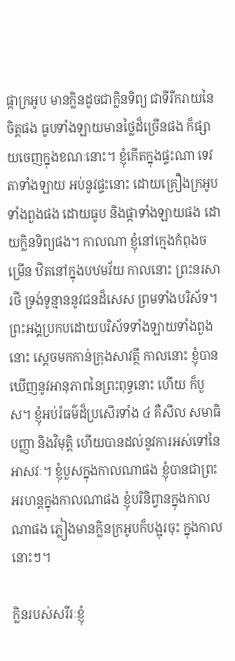ផ្កាក្រអូប មានក្លិនដូចជាក្លិនទិព្យ ជាទីរីករាយនៃចិត្តផង ធូបទាំងឡាយមានថ្លៃដ៏ច្រើនផង ក៏ផ្សាយចេញក្នុងខណៈនោះ។ ខ្ញុំកើតក្នុងផ្ទះណា ទេវតាទាំងឡាយ អប់នូវផ្ទះនោះ ដោយគ្រឿងក្រអូបទាំងពួងផង ដោយធូប និងផ្កាទាំងឡាយផង ដោយក្លិនទិព្យផង។ កាលណា ខ្ញុំនៅក្មេងកំពុងចម្រើន ឋិតនៅក្នុងបឋមវ័យ កាលនោះ ព្រះនរសារថី ទ្រង់ទូន្មាននូវជនដ៏សេស ព្រមទាំងបរិស័ទ។ ព្រះអង្គប្រកបដោយបរិស័ទទាំងឡាយទាំងពួងនោះ ស្តេចមកកាន់ក្រុងសាវត្ថី កាលនោះ ខ្ញុំបានឃើញនូវអានុភាពនៃព្រះពុទ្ធនោះ ហើយ ក៏បួស។ ខ្ញុំអប់រំធម៌ដ៏ប្រសើរទាំង ៤ គឺសីល សមាធិ បញ្ញា និងវិមុត្តិ ហើយបានដល់នូវការអស់ទៅនៃអាសវៈ។ ខ្ញុំបួសក្នុងកាលណាផង ខ្ញុំបានជាព្រះអរហន្តក្នុងកាលណាផង ខ្ញុំបរិនិព្វានក្នុងកាលណាផង ភ្លៀងមានក្លិនក្រអូបក៏បង្អុរចុះ ក្នុងកាលនោះៗ។

ក្លិនរបស់សរីរៈខ្ញុំ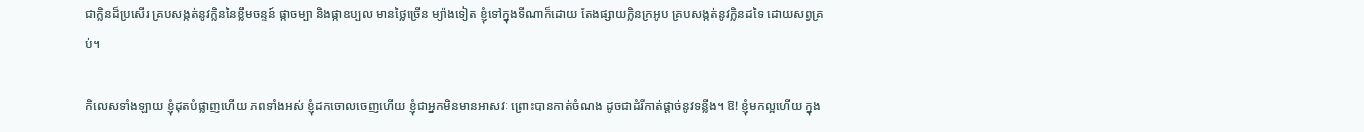ជាក្លិនដ៏ប្រសើរ គ្របសង្កត់នូវក្លិននៃខ្លឹមចន្ទន៍ ផ្កាចម្បា និងផ្កាឧប្បល មានថ្លៃច្រើន ម្យ៉ាងទៀត ខ្ញុំទៅក្នុងទីណាក៏ដោយ តែងផ្សាយក្លិនក្រអូប គ្របសង្កត់នូវក្លិនដទៃ ដោយសព្វគ្រប់។

កិលេសទាំងឡាយ ខ្ញុំដុតបំផ្លាញហើយ ភពទាំងអស់ ខ្ញុំដកចោលចេញហើយ ខ្ញុំជាអ្នកមិនមានអាសវៈ ព្រោះបានកាត់ចំណង ដូចជាដំរីកាត់ផ្តាច់នូវទន្លីង។ ឱ! ខ្ញុំមកល្អហើយ ក្នុង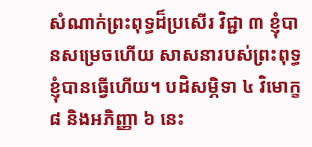សំណាក់ព្រះពុទ្ធដ៏ប្រសើរ វិជ្ជា ៣ ខ្ញុំបានសម្រេចហើយ សាសនារបស់ព្រះពុទ្ធ ខ្ញុំបានធ្វើហើយ។ បដិសម្ភិទា ៤ វិមោក្ខ ៨ និងអភិញ្ញា ៦ នេះ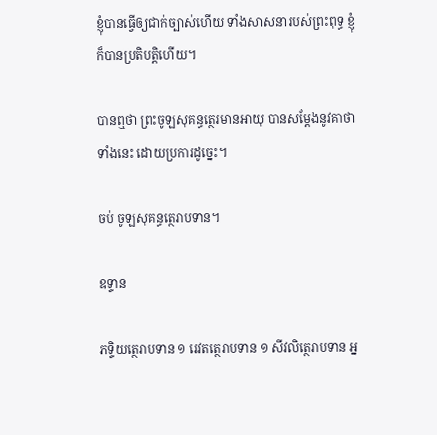ខ្ញុំបានធ្វើឲ្យជាក់ច្បាស់ហើយ ទាំងសាសនារបស់ព្រះពុទ្ធ ខ្ញុំក៏បានប្រតិបត្តិហើយ។

បានឮថា ព្រះចូឡសុគន្ធត្ថេរមានអាយុ បានសម្តែងនូវគាថាទាំងនេះ ដោយប្រការដូច្នេះ។

ចប់ ចូឡសុគន្ធត្ថេរាបទាន។

ឧទ្ទាន

ភទ្ទិយត្ថេរាបទាន ១ រេវតត្ថេរាបទាន ១ សីវលិត្ថេរាបទាន អ្ន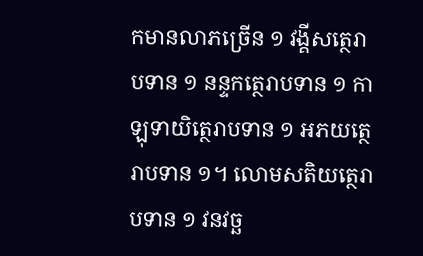កមានលាភច្រើន ១ វង្គីសត្ថេរាបទាន ១ នន្ទកត្ថេរាបទាន ១ កាឡុទាយិត្ថេរាបទាន ១ អភយត្ថេរាបទាន ១។ លោមសតិយត្ថេរាបទាន ១ វនវច្ឆ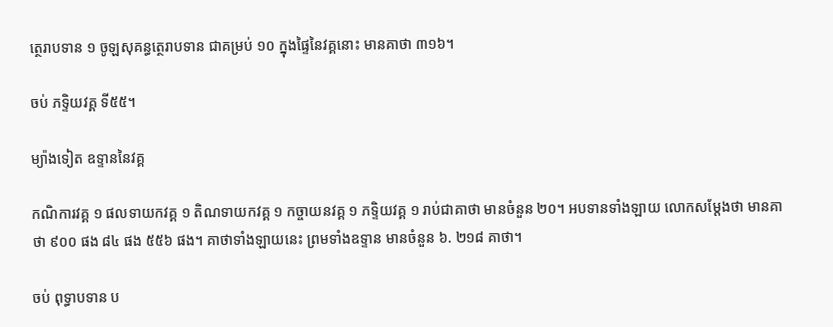ត្ថេរាបទាន ១ ចូឡសុគន្ធត្ថេរាបទាន ជាគម្រប់ ១០ ក្នុងផ្ទៃនៃវគ្គនោះ មានគាថា ៣១៦។

ចប់ ភទ្ទិយវគ្គ ទី៥៥។

ម្យ៉ាងទៀត ឧទ្ទាននៃវគ្គ

កណិការវគ្គ ១ ផលទាយកវគ្គ ១ តិណទាយកវគ្គ ១ កច្ចាយនវគ្គ ១ ភទ្ទិយវគ្គ ១ រាប់ជាគាថា មានចំនួន ២០។ អបទានទាំងឡាយ លោកសម្តែងថា មានគាថា ៩០០ ផង ៨៤ ផង ៥៥៦ ផង។ គាថាទាំងឡាយនេះ ព្រមទាំងឧទ្ទាន មានចំនួន ៦. ២១៨ គាថា។

ចប់ ពុទ្ធាបទាន ប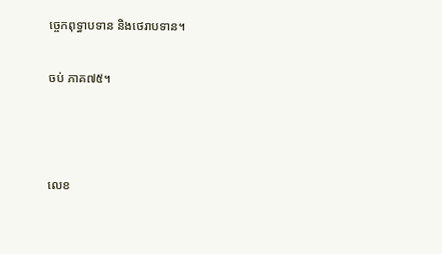ច្ចេកពុទ្ធាបទាន និងថេរាបទាន។

ចប់ ភាគ៧៥។



លេខ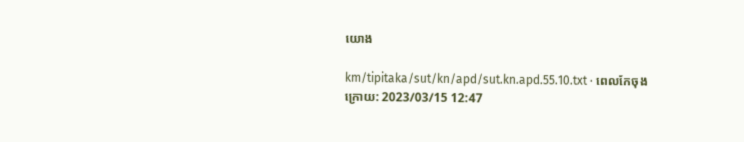យោង

km/tipitaka/sut/kn/apd/sut.kn.apd.55.10.txt · ពេលកែចុងក្រោយ: 2023/03/15 12:47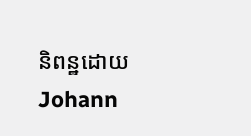និពន្ឋដោយ Johann